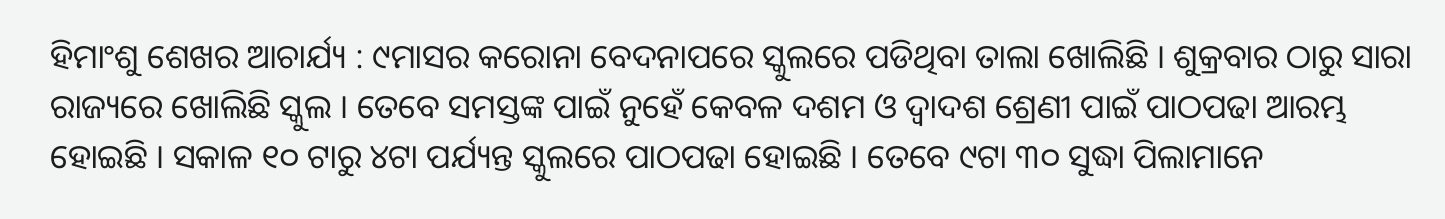ହିମାଂଶୁ ଶେଖର ଆଚାର୍ଯ୍ୟ : ୯ମାସର କରୋନା ବେଦନାପରେ ସ୍କୁଲରେ ପଡିଥିବା ତାଲା ଖୋଲିଛି । ଶୁକ୍ରବାର ଠାରୁ ସାରା ରାଜ୍ୟରେ ଖୋଲିଛି ସ୍କୁଲ । ତେବେ ସମସ୍ତଙ୍କ ପାଇଁ ନୁହେଁ କେବଳ ଦଶମ ଓ ଦ୍ୱାଦଶ ଶ୍ରେଣୀ ପାଇଁ ପାଠପଢା ଆରମ୍ଭ ହୋଇଛି । ସକାଳ ୧୦ ଟାରୁ ୪ଟା ପର୍ଯ୍ୟନ୍ତ ସ୍କୁଲରେ ପାଠପଢା ହୋଇଛି । ତେବେ ୯ଟା ୩୦ ସୁଦ୍ଧା ପିଲାମାନେ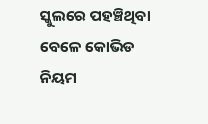ସ୍କୁଲରେ ପହଞ୍ଚିଥିବା ବେଳେ କୋଭିଡ ନିୟମ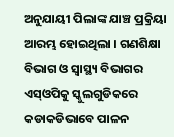ଅନୁଯାୟୀ ପିଲାଙ୍କ ଯାଞ୍ଚ ପ୍ରକ୍ରିୟା ଆରମ୍ଭ ହୋଇଥିଲା । ଗଣଶିକ୍ଷା ବିଭାଗ ଓ ସ୍ୱାସ୍ଥ୍ୟ ବିଭାଗର ଏସ୍ଓପିକୁ ସ୍କୁଲଗୁଡିକରେ କଡାକଡିଭାବେ ପାଳନ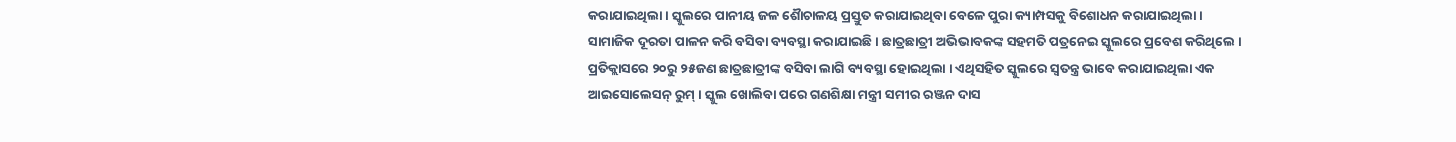କରାଯାଇଥିଲା । ସ୍କୁଲରେ ପାନୀୟ ଜଳ ଶୈାଚାଳୟ ପ୍ରସ୍ତୁତ କରାଯାଇଥିବା ବେଳେ ପୁରା କ୍ୟାମ୍ପସକୁ ବିଶୋଧନ କରାଯାଇଥିଲା ।
ସାମାଜିକ ଦୂରତା ପାଳନ କରି ବସିବା ବ୍ୟବସ୍ଥା କରାଯାଇଛି । ଛାତ୍ରଛାତ୍ରୀ ଅଭିଭାବକଙ୍କ ସହମତି ପତ୍ରନେଇ ସ୍କୁଲରେ ପ୍ରବେଶ କରିଥିଲେ । ପ୍ରତିକ୍ଲାସରେ ୨୦ରୁ ୨୫ଜଣ ଛାତ୍ରଛାତ୍ରୀଙ୍କ ବସିବା ଲାଗି ବ୍ୟବସ୍ଥା ହୋଇଥିଲା । ଏଥିସହିତ ସ୍କୁଲରେ ସ୍ୱତନ୍ତ୍ର ଭାବେ କରାଯାଇଥିଲା ଏକ ଆଇସୋଲେସନ୍ ରୁମ୍ । ସ୍କୁଲ ଖୋଲିବା ପରେ ଗଣଶିକ୍ଷା ମନ୍ତ୍ରୀ ସମୀର ରଞ୍ଜନ ଦାସ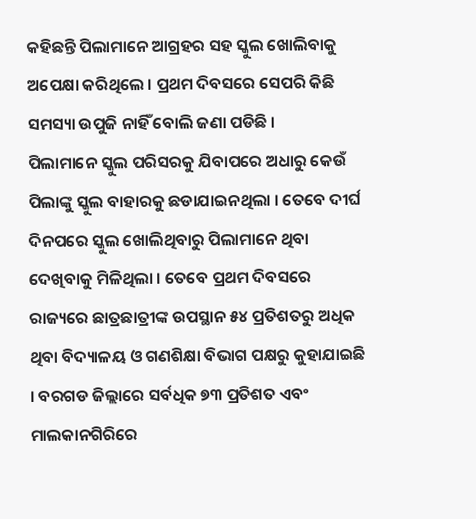କହିଛନ୍ତି ପିଲାମାନେ ଆଗ୍ରହର ସହ ସ୍କୁଲ ଖୋଲିବାକୁ ଅପେକ୍ଷା କରିଥିଲେ । ପ୍ରଥମ ଦିବସରେ ସେପରି କିଛି ସମସ୍ୟା ଉପୁଜି ନାହିଁ ବୋଲି ଜଣା ପଡିଛି ।
ପିଲାମାନେ ସ୍କୁଲ ପରିସରକୁ ଯିବାପରେ ଅଧାରୁ କେଉଁ ପିଲାଙ୍କୁ ସ୍କୁଲ ବାହାରକୁ ଛଡାଯାଇନଥିଲା । ତେବେ ଦୀର୍ଘ ଦିନପରେ ସ୍କୁଲ ଖୋଲିଥିବାରୁ ପିଲାମାନେ ଥିବା ଦେଖିବାକୁ ମିଳିଥିଲା । ତେବେ ପ୍ରଥମ ଦିବସରେ ରାଜ୍ୟରେ ଛାତ୍ରଛାତ୍ରୀଙ୍କ ଉପସ୍ଥାନ ୫୪ ପ୍ରତିଶତରୁ ଅଧିକ ଥିବା ବିଦ୍ୟାଳୟ ଓ ଗଣଶିକ୍ଷା ବିଭାଗ ପକ୍ଷରୁ କୁହାଯାଇଛି । ବରଗଡ ଜିଲ୍ଲାରେ ସର୍ବଧିକ ୭୩ ପ୍ରତିଶତ ଏବଂ ମାଲକାନଗିରିରେ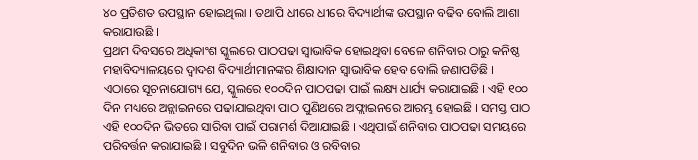୪୦ ପ୍ରତିଶତ ଉପସ୍ଥାନ ହୋଇଥିଲା । ତଥାପି ଧୀରେ ଧୀରେ ବିଦ୍ୟାର୍ଥୀଙ୍କ ଉପସ୍ଥାନ ବଢିବ ବୋଲି ଆଶା କରାଯାଉଛି ।
ପ୍ରଥମ ଦିବସରେ ଅଧିକାଂଶ ସ୍କୁଲରେ ପାଠପଢା ସ୍ୱାଭାବିକ ହୋଇଥିବା ବେଳେ ଶନିବାର ଠାରୁ କନିଷ୍ଠ ମହାବିଦ୍ୟାଳୟରେ ଦ୍ୱାଦଶ ବିଦ୍ୟାର୍ଥୀମାନଙ୍କର ଶିକ୍ଷାଦାନ ସ୍ୱାଭାବିକ ହେବ ବୋଲି ଜଣାପଡିଛି ।
ଏଠାରେ ସୂଚନାଯୋଗ୍ୟ ଯେ, ସ୍କୁଲରେ ୧୦୦ଦିନ ପାଠପଢା ପାଇଁ ଲକ୍ଷ୍ୟ ଧାର୍ଯ୍ୟ କରାଯାଇଛି । ଏହି ୧୦୦ ଦିନ ମଧ୍ୟରେ ଅନ୍ଲାଇନରେ ପଢାଯାଇଥିବା ପାଠ ପୁଣିଥରେ ଅଫ୍ଲାଇନରେ ଆରମ୍ଭ ହୋଇଛି । ସମସ୍ତ ପାଠ ଏହି ୧୦୦ଦିନ ଭିତରେ ସାରିବା ପାଇଁ ପରାମର୍ଶ ଦିଆଯାଇଛି । ଏଥିପାଇଁ ଶନିବାର ପାଠପଢା ସମୟରେ ପରିବର୍ତ୍ତନ କରାଯାଇଛି । ସବୁଦିନ ଭଳି ଶନିବାର ଓ ରବିବାର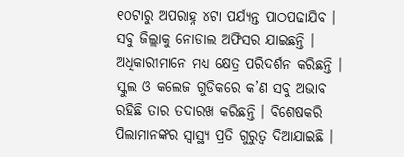୧୦ଟାରୁ ଅପରାହ୍ନ ୪ଟା ପର୍ଯ୍ୟନ୍ତ ପାଠପଢାଯିବ । ସବୁ ଜିଲ୍ଲାକୁ ନୋଡାଲ ଅଫିସର ଯାଇଛନ୍ତି । ଅଧିକାରୀମାନେ ମଧ୍ୟ କ୍ଷେତ୍ର ପରିଦର୍ଶନ କରିଛନ୍ତି । ସ୍କୁଲ ଓ କଲେଜ ଗୁଡିକରେ କ’ଣ ସବୁ ଅଭାବ ରହିଛି ତାର ତଦାରଖ କରିଛନ୍ତି । ବିଶେଷକରି ପିଲାମାନଙ୍କର ସ୍ୱାସ୍ଥ୍ୟ ପ୍ରତି ଗୁରୁତ୍ୱ ଦିଆଯାଇଛି ।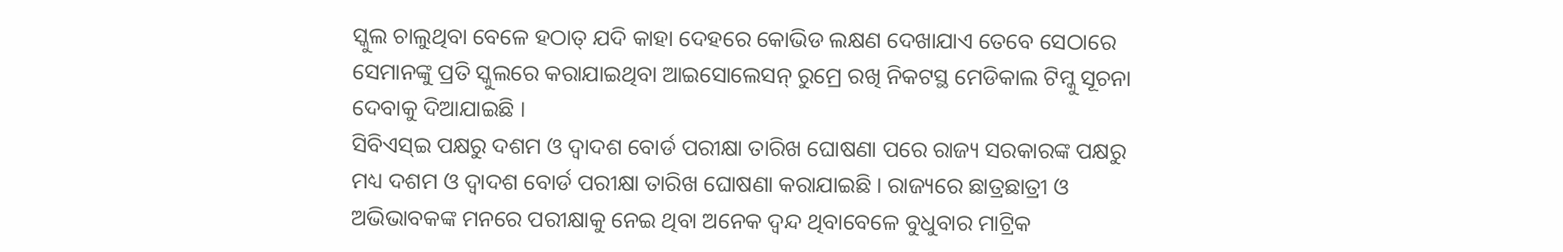ସ୍କୁଲ ଚାଲୁଥିବା ବେଳେ ହଠାତ୍ ଯଦି କାହା ଦେହରେ କୋଭିଡ ଲକ୍ଷଣ ଦେଖାଯାଏ ତେବେ ସେଠାରେ ସେମାନଙ୍କୁ ପ୍ରତି ସ୍କୁଲରେ କରାଯାଇଥିବା ଆଇସୋଲେସନ୍ ରୁମ୍ରେ ରଖି ନିକଟସ୍ଥ ମେଡିକାଲ ଟିମ୍କୁ ସୂଚନା ଦେବାକୁ ଦିଆଯାଇଛି ।
ସିବିଏସ୍ଇ ପକ୍ଷରୁ ଦଶମ ଓ ଦ୍ୱାଦଶ ବୋର୍ଡ ପରୀକ୍ଷା ତାରିଖ ଘୋଷଣା ପରେ ରାଜ୍ୟ ସରକାରଙ୍କ ପକ୍ଷରୁ ମଧ୍ୟ ଦଶମ ଓ ଦ୍ୱାଦଶ ବୋର୍ଡ ପରୀକ୍ଷା ତାରିଖ ଘୋଷଣା କରାଯାଇଛି । ରାଜ୍ୟରେ ଛାତ୍ରଛାତ୍ରୀ ଓ ଅଭିଭାବକଙ୍କ ମନରେ ପରୀକ୍ଷାକୁ ନେଇ ଥିବା ଅନେକ ଦ୍ୱନ୍ଦ ଥିବାବେଳେ ବୁଧୁବାର ମାଟ୍ରିକ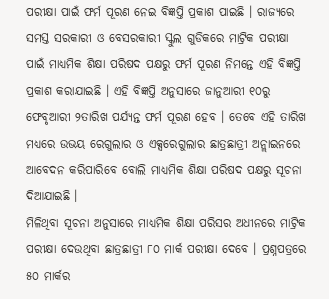ପରୀକ୍ଷା ପାଇଁ ଫର୍ମ ପୂରଣ ନେଇ ବିଜ୍ଞପ୍ତି ପ୍ରକାଶ ପାଇଛି । ରାଜ୍ୟରେ ସମସ୍ତ ସରକାରୀ ଓ ବେସରକାରୀ ସ୍କୁଲ ଗୁଡିକରେ ମାଟ୍ରିକ ପରୀକ୍ଷା ପାଇଁ ମାଧ୍ୟମିକ ଶିକ୍ଷା ପରିଷଦ ପକ୍ଷରୁ ଫର୍ମ ପୂରଣ ନିମନ୍ତେ ଏହି ବିଜ୍ଞପ୍ତି ପ୍ରକାଶ କରାଯାଇଛି । ଏହି ବିଜ୍ଞପ୍ତି ଅନୁସାରେ ଜାନୁଆରୀ ୧୦ରୁ ଫେବୃଆରୀ ୨ତାରିଖ ପର୍ଯ୍ୟନ୍ତ ଫର୍ମ ପୂରଣ ହେବ । ତେବେ ଏହି ତାରିଖ ମଧ୍ୟରେ ଉଭୟ ରେଗୁଲାର ଓ ଏକ୍ସରେଗୁଲାର ଛାତ୍ରଛାତ୍ରୀ ଅନ୍ଲାଇନରେ ଆବେଦନ କରିପାରିବେ ବୋଲି ମାଧ୍ୟମିକ ଶିକ୍ଷା ପରିଷଦ ପକ୍ଷରୁ ସୂଚନା ଦିଆଯାଇଛି ।
ମିଳିଥିବା ସୂଚନା ଅନୁସାରେ ମାଧ୍ୟମିକ ଶିକ୍ଷା ପରିସର ଅଧୀନରେ ମାଟ୍ରିକ ପରୀକ୍ଷା ଦେଉଥିବା ଛାତ୍ରଛାତ୍ରୀ ୮୦ ମାର୍କ ପରୀକ୍ଷା ଦେବେ । ପ୍ରଶ୍ନପତ୍ରରେ ୫୦ ମାର୍କର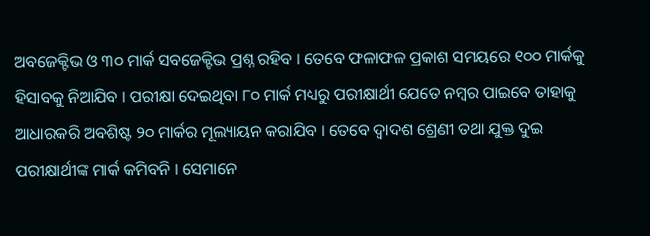ଅବଜେକ୍ଟିଭ ଓ ୩୦ ମାର୍କ ସବଜେକ୍ଟିଭ ପ୍ରଶ୍ନ ରହିବ । ତେବେ ଫଳାଫଳ ପ୍ରକାଶ ସମୟରେ ୧୦୦ ମାର୍କକୁ ହିସାବକୁ ନିଆଯିବ । ପରୀକ୍ଷା ଦେଇଥିବା ୮୦ ମାର୍କ ମଧ୍ୟରୁ ପରୀକ୍ଷାର୍ଥୀ ଯେତେ ନମ୍ବର ପାଇବେ ତାହାକୁ ଆଧାରକରି ଅବଶିଷ୍ଟ ୨୦ ମାର୍କର ମୂଲ୍ୟାୟନ କରାଯିବ । ତେବେ ଦ୍ୱାଦଶ ଶ୍ରେଣୀ ତଥା ଯୁକ୍ତ ଦୁଇ ପରୀକ୍ଷାର୍ଥୀଙ୍କ ମାର୍କ କମିବନି । ସେମାନେ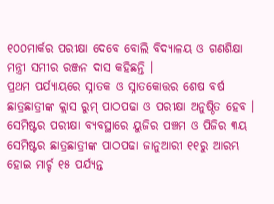୧୦୦ମାର୍କର ପରୀକ୍ଷା ଦେବେ ବୋଲି ବିଦ୍ୟାଳୟ ଓ ଗଣଶିକ୍ଷା ମନ୍ତ୍ରୀ ସମୀର ରଞ୍ଜନ ଦାସ କହିଛନ୍ତି ।
ପ୍ରଥମ ପର୍ଯ୍ୟାୟରେ ସ୍ନାତକ ଓ ସ୍ନାତକୋତ୍ତର ଶେଷ ବର୍ଷ ଛାତ୍ରଛାତ୍ରୀଙ୍କ କ୍ଲାସ ରୁମ୍ ପାଠପଢା ଓ ପରୀକ୍ଷା ଅନୁଷ୍ଠିତ ହେବ । ସେମିଷ୍ଟର ପରୀକ୍ଷା ବ୍ୟବସ୍ଥାରେ ୟୁଜିର ପଞ୍ଚମ ଓ ପିଜିର ୩ୟ ସେମିଷ୍ଟର ଛାତ୍ରଛାତ୍ରୀଙ୍କ ପାଠପଢା ଜାନୁଆରୀ ୧୧ରୁ ଆରମ୍ଭ ହୋଇ ମାର୍ଚ୍ଚ ୧୫ ପର୍ଯ୍ୟନ୍ତ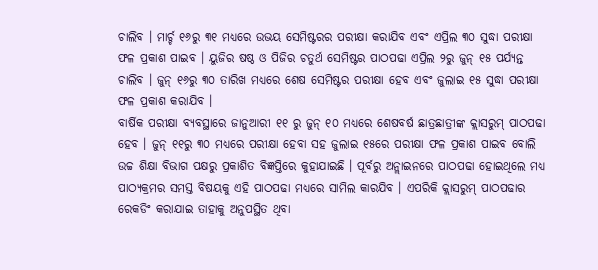ଚାଲିବ । ମାର୍ଚ୍ଚ ୧୬ରୁ ୩୧ ମଧ୍ୟରେ ଉଭୟ ସେମିଷ୍ଟରର ପରୀକ୍ଷା କରାଯିବ ଏବଂ ଏପ୍ରିଲ ୩୦ ସୁଦ୍ଧା ପରୀକ୍ଷା ଫଳ ପ୍ରକାଶ ପାଇବ । ୟୁଜିର ଷଷ୍ଠ ଓ ପିଜିର ଚତୁର୍ଥ ସେମିଷ୍ଟର ପାଠପଢା ଏପ୍ରିଲ ୨ରୁ ଜୁନ୍ ୧୫ ପର୍ଯ୍ୟନ୍ତ ଚାଲିବ । ଜୁନ୍ ୧୬ରୁ ୩୦ ତାରିଖ ମଧ୍ୟରେ ଶେଷ ସେମିଷ୍ଟର ପରୀକ୍ଷା ହେବ ଏବଂ ଜୁଲାଇ ୧୫ ସୁଦ୍ଧା ପରୀକ୍ଷା ଫଳ ପ୍ରକାଶ କରାଯିବ ।
ବାର୍ଷିକ ପରୀକ୍ଷା ବ୍ୟବସ୍ଥାରେ ଜାନୁଆରୀ ୧୧ ରୁ ଜୁନ୍ ୧୦ ମଧ୍ୟରେ ଶେଷବର୍ଷ ଛାତ୍ରଛାତ୍ରୀଙ୍କ କ୍ଲାସରୁମ୍ ପାଠପଢା ହେବ । ଜୁନ୍ ୧୧ରୁ ୩୦ ମଧ୍ୟରେ ପରୀକ୍ଷା ହେବା ସହ ଜୁଲାଇ ୧୫ରେ ପରୀକ୍ଷା ଫଳ ପ୍ରକାଶ ପାଇବ ବୋଲି ଉଚ୍ଚ ଶିକ୍ଷା ବିଭାଗ ପକ୍ଷରୁ ପ୍ରକାଶିତ ବିଜ୍ଞପ୍ତିରେ କୁହାଯାଇଛି । ପୂର୍ବରୁ ଅନ୍ଲାଇନରେ ପାଠପଢା ହୋଇଥିଲେ ମଧ୍ୟ ପାଠ୍ୟକ୍ରମର ସମସ୍ତ ବିଷୟକୁ ଏହି ପାଠପଢା ମଧ୍ୟରେ ସାମିଲ କାରଯିବ । ଏପରିକି କ୍ଲାସରୁମ୍ ପାଠପଢାର ରେକଡିଂ କରାଯାଇ ତାହାକୁ ଅନୁପସ୍ଥିତ ଥିବା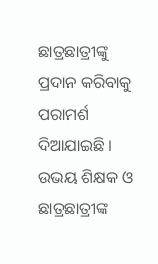ଛାତ୍ରଛାତ୍ରୀଙ୍କୁ ପ୍ରଦାନ କରିବାକୁ ପରାମର୍ଶ ଦିଆଯାଇଛି । ଉଭୟ ଶିକ୍ଷକ ଓ ଛାତ୍ରଛାତ୍ରୀଙ୍କ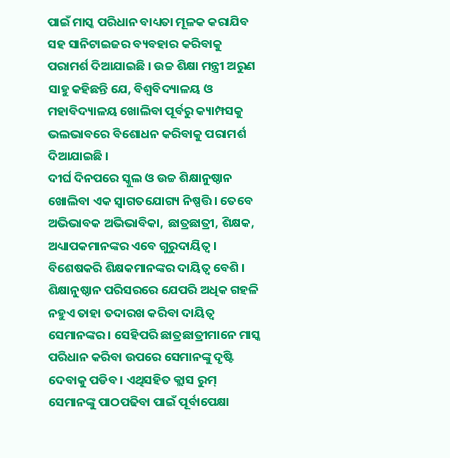ପାଇଁ ମାସ୍କ ପରିଧାନ ବାଧ୍ୟତା ମୂଳକ କରାଯିବ ସହ ସାନିଟାଇଜର ବ୍ୟବହାର କରିବାକୁ ପରାମର୍ଶ ଦିଆଯାଇଛି । ଉଚ୍ଚ ଶିକ୍ଷା ମନ୍ତ୍ରୀ ଅରୁଣ ସାହୁ କହିଛନ୍ତି ଯେ, ବିଶ୍ୱବିଦ୍ୟାଳୟ ଓ ମହାବିଦ୍ୟାଳୟ ଖୋଲିବା ପୂର୍ବରୁ କ୍ୟାମ୍ପସକୁ ଭଲଭାବରେ ବିଶୋଧନ କରିବାକୁ ପରାମର୍ଶ ଦିଆଯାଇଛି ।
ଦୀର୍ଘ ଦିନପରେ ସ୍କୁଲ ଓ ଉଚ୍ଚ ଶିକ୍ଷାନୁଷ୍ଠାନ ଖୋଲିବା ଏକ ସ୍ୱାଗତଯୋଗ୍ୟ ନିଷ୍ପତ୍ତି । ତେବେ ଅଭିଭାବକ ଅଭିଭାବିକା, ଛାତ୍ରଛାତ୍ରୀ, ଶିକ୍ଷକ, ଅଧ୍ୟାପକମାନଙ୍କର ଏବେ ଗୁରୁଦାୟିତ୍ୱ । ବିଶେଷକରି ଶିକ୍ଷକମାନଙ୍କର ଦାୟିତ୍ୱ ବେଶି । ଶିକ୍ଷାନୁଷ୍ଠାନ ପରିସରରେ ଯେପରି ଅଧିକ ଗହଳି ନହୁଏ ତାହା ତଦାରଖ କରିବା ଦାୟିତ୍ୱ ସେମାନଙ୍କର । ସେହିପରି ଛାତ୍ରଛାତ୍ରୀମାନେ ମାସ୍କ ପରିଧାନ କରିବା ଉପରେ ସେମାନଙ୍କୁ ଦୃଷ୍ଟି ଦେବାକୁ ପଡିବ । ଏଥିସହିତ କ୍ଲାସ ରୁମ୍ ସେମାନଙ୍କୁ ପାଠପଢିବା ପାଇଁ ପୂର୍ବାପେକ୍ଷା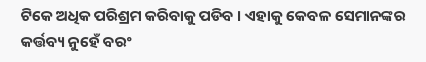ଟିକେ ଅଧିକ ପରିଶ୍ରମ କରିବାକୁ ପଡିବ । ଏହାକୁ କେବଳ ସେମାନଙ୍କର କର୍ତ୍ତବ୍ୟ ନୁହେଁ ବରଂ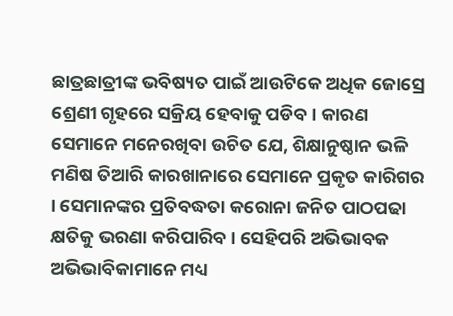ଛାତ୍ରଛାତ୍ରୀଙ୍କ ଭବିଷ୍ୟତ ପାଇଁ ଆଉଟିକେ ଅଧିକ ଜୋସ୍ରେ ଶ୍ରେଣୀ ଗୃହରେ ସକ୍ରିୟ ହେବାକୁ ପଡିବ । କାରଣ ସେମାନେ ମନେରଖିବା ଉଚିତ ଯେ, ଶିକ୍ଷାନୁଷ୍ଠାନ ଭଳି ମଣିଷ ତିଆରି କାରଖାନାରେ ସେମାନେ ପ୍ରକୃତ କାରିଗର । ସେମାନଙ୍କର ପ୍ରତିବଦ୍ଧତା କରୋନା ଜନିତ ପାଠପଢା କ୍ଷତିକୁ ଭରଣା କରିପାରିବ । ସେହିପରି ଅଭିଭାବକ ଅଭିଭାବିକାମାନେ ମଧ୍ୟ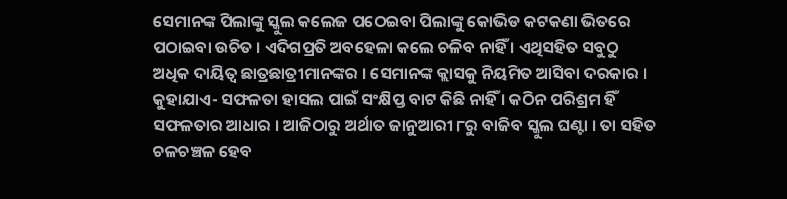ସେମାନଙ୍କ ପିଲାଙ୍କୁ ସ୍କୁଲ କଲେଜ ପଠେଇବା ପିଲାଙ୍କୁ କୋଭିଡ କଟକଣା ଭିତରେ ପଠାଇବା ଉଚିତ । ଏଦିଗପ୍ରତି ଅବହେଳା କଲେ ଚଳିବ ନାହିଁ । ଏଥିସହିତ ସବୁଠୁ ଅଧିକ ଦାୟିତ୍ୱ ଛାତ୍ରଛାତ୍ରୀମାନଙ୍କର । ସେମାନଙ୍କ କ୍ଲାସକୁ ନିୟମିତ ଆସିବା ଦରକାର ।
କୁହାଯାଏ- ସଫଳତା ହାସଲ ପାଇଁ ସଂକ୍ଷିପ୍ତ ବାଟ କିଛି ନାହିଁ । କଠିନ ପରିଶ୍ରମ ହିଁ ସଫଳତାର ଆଧାର । ଆଜିଠାରୁ ଅର୍ଥାତ ଜାନୁଆରୀ ୮ରୁ ବାଜିବ ସ୍କୁଲ ଘଣ୍ଟା । ତା ସହିତ ଚଳଚଞ୍ଚଳ ହେବ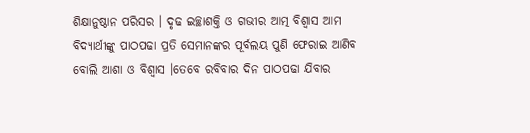ଶିକ୍ଷାନୁଷ୍ଠାନ ପରିସର । ଦୃଢ ଇଚ୍ଛାଶକ୍ତି ଓ ଗଭୀର ଆତ୍ମ ବିଶ୍ୱାସ ଆମ ବିଦ୍ୟାର୍ଥୀଙ୍କୁ ପାଠପଢା ପ୍ରତି ସେମାନଙ୍କର ପୂର୍ବଲୟ ପୁଣି ଫେରାଇ ଆଣିବ ବୋଲି ଆଶା ଓ ବିଶ୍ୱାସ ।ତେବେ ରବିବାର ଦିନ ପାଠପଢା ଯିବାର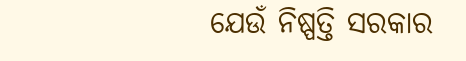ଯେଉଁ ନିଷ୍ପତ୍ତି ସରକାର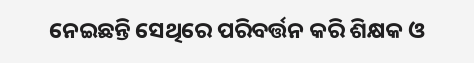ନେଇଛନ୍ତି ସେଥିରେ ପରିବର୍ତ୍ତନ କରି ଶିକ୍ଷକ ଓ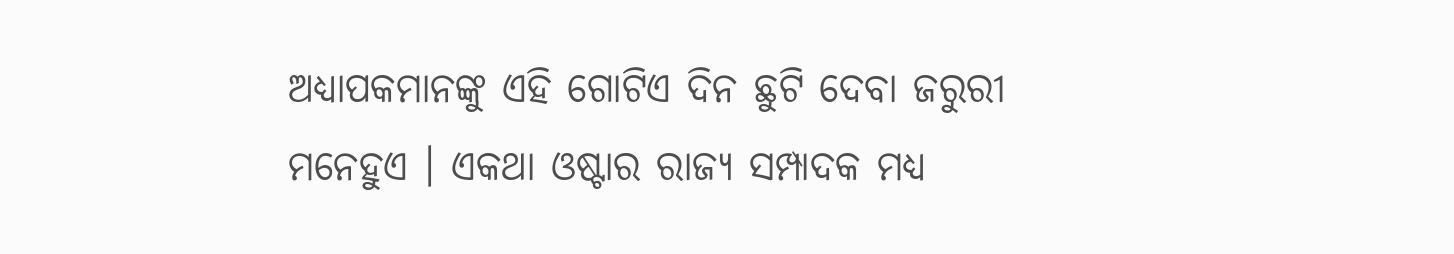ଅଧ୍ୟାପକମାନଙ୍କୁ ଏହି ଗୋଟିଏ ଦିନ ଛୁଟି ଦେବା ଜରୁରୀ ମନେହୁଏ । ଏକଥା ଓଷ୍ଟାର ରାଜ୍ୟ ସମ୍ପାଦକ ମଧ୍ୟ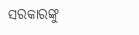ସରକାରଙ୍କୁ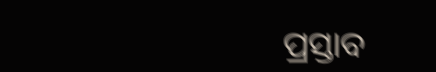ପ୍ରସ୍ତାବ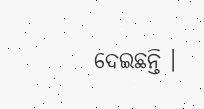ଦେଇଛନ୍ତି ।